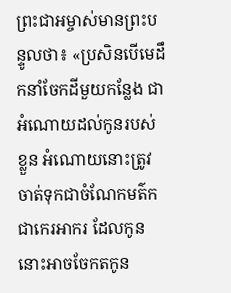ព្រះជាអម្ចាស់មានព្រះបន្ទូលថា៖ «ប្រសិនបើមេដឹកនាំចែកដីមួយកន្លែង ជាអំណោយដល់កូនរបស់ខ្លួន អំណោយនោះត្រូវចាត់ទុកជាចំណែកមត៌ក ជាកេរអាករ ដែលកូននោះអាចចែកតកូន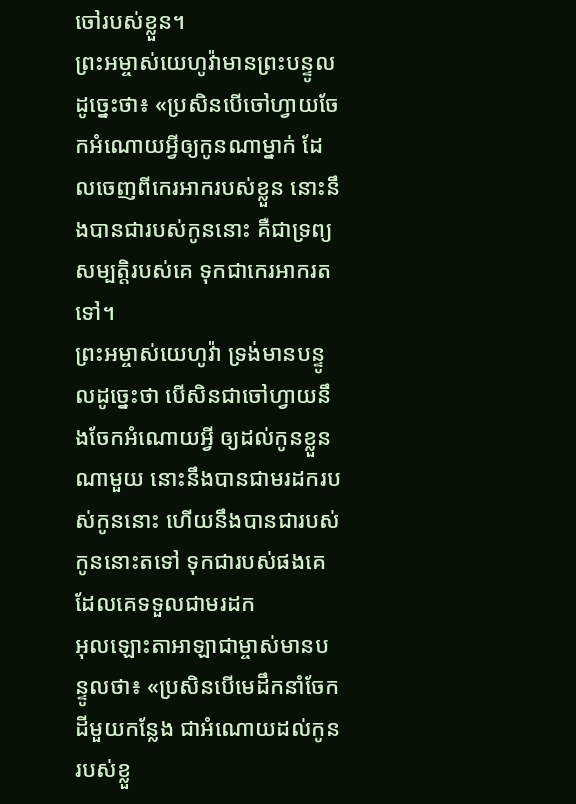ចៅរបស់ខ្លួន។
ព្រះអម្ចាស់យេហូវ៉ាមានព្រះបន្ទូលដូច្នេះថា៖ «ប្រសិនបើចៅហ្វាយចែកអំណោយអ្វីឲ្យកូនណាម្នាក់ ដែលចេញពីកេរអាករបស់ខ្លួន នោះនឹងបានជារបស់កូននោះ គឺជាទ្រព្យសម្បត្តិរបស់គេ ទុកជាកេរអាករតទៅ។
ព្រះអម្ចាស់យេហូវ៉ា ទ្រង់មានបន្ទូលដូច្នេះថា បើសិនជាចៅហ្វាយនឹងចែកអំណោយអ្វី ឲ្យដល់កូនខ្លួនណាមួយ នោះនឹងបានជាមរដករបស់កូននោះ ហើយនឹងបានជារបស់កូននោះតទៅ ទុកជារបស់ផងគេ ដែលគេទទួលជាមរដក
អុលឡោះតាអាឡាជាម្ចាស់មានបន្ទូលថា៖ «ប្រសិនបើមេដឹកនាំចែកដីមួយកន្លែង ជាអំណោយដល់កូនរបស់ខ្លួ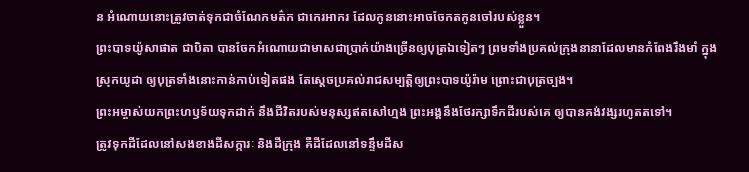ន អំណោយនោះត្រូវចាត់ទុកជាចំណែកមត៌ក ជាកេរអាករ ដែលកូននោះអាចចែកតកូនចៅរបស់ខ្លួន។
ព្រះបាទយ៉ូសាផាត ជាបិតា បានចែកអំណោយជាមាសជាប្រាក់យ៉ាងច្រើនឲ្យបុត្រឯទៀតៗ ព្រមទាំងប្រគល់ក្រុងនានាដែលមានកំពែងរឹងមាំ ក្នុងស្រុកយូដា ឲ្យបុត្រទាំងនោះកាន់កាប់ទៀតផង តែស្ដេចប្រគល់រាជសម្បត្តិឲ្យព្រះបាទយ៉ូរ៉ាម ព្រោះជាបុត្រច្បង។
ព្រះអម្ចាស់យកព្រះហឫទ័យទុកដាក់ នឹងជីវិតរបស់មនុស្សឥតសៅហ្មង ព្រះអង្គនឹងថែរក្សាទឹកដីរបស់គេ ឲ្យបានគង់វង្សរហូតតទៅ។
ត្រូវទុកដីដែលនៅសងខាងដីសក្ការៈ និងដីក្រុង គឺដីដែលនៅទន្ទឹមដីស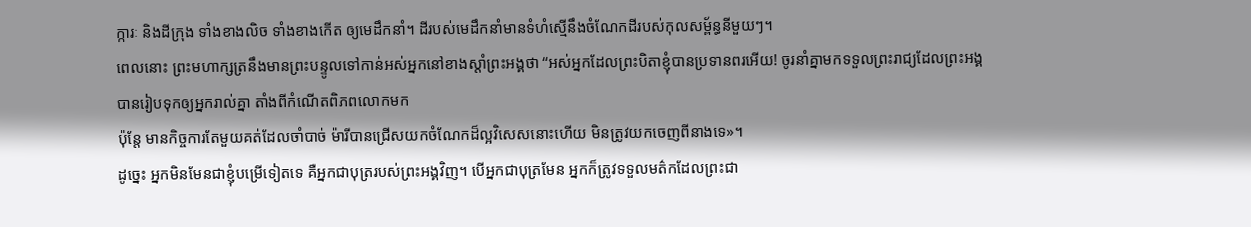ក្ការៈ និងដីក្រុង ទាំងខាងលិច ទាំងខាងកើត ឲ្យមេដឹកនាំ។ ដីរបស់មេដឹកនាំមានទំហំស្មើនឹងចំណែកដីរបស់កុលសម្ព័ន្ធនីមួយៗ។
ពេលនោះ ព្រះមហាក្សត្រនឹងមានព្រះបន្ទូលទៅកាន់អស់អ្នកនៅខាងស្ដាំព្រះអង្គថា “អស់អ្នកដែលព្រះបិតាខ្ញុំបានប្រទានពរអើយ! ចូរនាំគ្នាមកទទួលព្រះរាជ្យដែលព្រះអង្គបានរៀបទុកឲ្យអ្នករាល់គ្នា តាំងពីកំណើតពិភពលោកមក
ប៉ុន្តែ មានកិច្ចការតែមួយគត់ដែលចាំបាច់ ម៉ារីបានជ្រើសយកចំណែកដ៏ល្អវិសេសនោះហើយ មិនត្រូវយកចេញពីនាងទេ»។
ដូច្នេះ អ្នកមិនមែនជាខ្ញុំបម្រើទៀតទេ គឺអ្នកជាបុត្ររបស់ព្រះអង្គវិញ។ បើអ្នកជាបុត្រមែន អ្នកក៏ត្រូវទទួលមត៌កដែលព្រះជា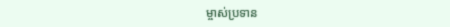ម្ចាស់ប្រទាន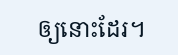ឲ្យនោះដែរ។